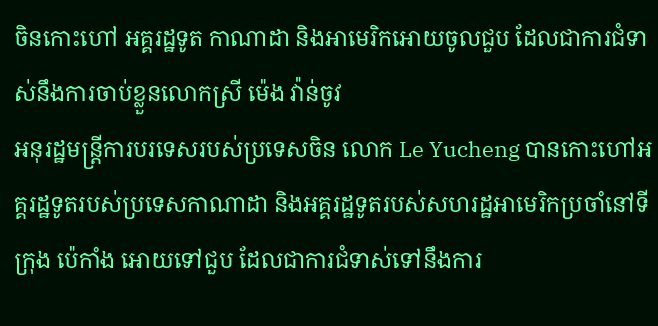ចិនកោះហៅ អគ្គរដ្ឋទូត កាណាដា និងអាមេរិកអោយចូលជួប ដែលជាការជំទាស់នឹងការចាប់ខ្លួនលោកស្រី ម៉េង វ៉ាន់ចូវ
អនុរដ្ឋមន្ត្រីការបរទេសរបស់ប្រទេសចិន លោក Le Yucheng បានកោះហៅអគ្គរដ្ឋទូតរបស់ប្រទេសកាណាដា និងអគ្គរដ្ឋទូតរបស់សហរដ្ឋអាមេរិកប្រចាំនៅទីក្រុង ប៉េកាំង អោយទៅជួប ដែលជាការជំទាស់ទៅនឹងការ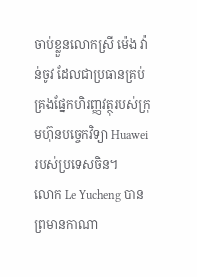ចាប់ខ្លួនលោកស្រី ម៉េង វ៉ាន់ចូវ ដែលជាប្រធានគ្រប់គ្រងផ្នែកហិរញ្ញវត្ថុរបស់ក្រុមហ៊ុនបច្ចេកវិទ្យា Huawei របស់ប្រទេសចិន។
លោក Le Yucheng បានព្រមានកាណា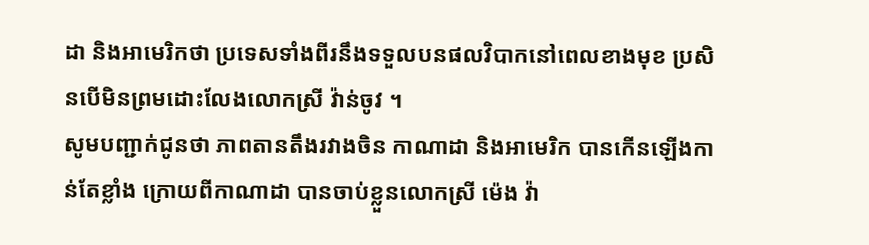ដា និងអាមេរិកថា ប្រទេសទាំងពីរនឹងទទួលបនផលវិបាកនៅពេលខាងមុខ ប្រសិនបើមិនព្រមដោះលែងលោកស្រី វ៉ាន់ចូវ ។
សូមបញ្ជាក់ជូនថា ភាពតានតឹងរវាងចិន កាណាដា និងអាមេរិក បានកើនឡើងកាន់តែខ្លាំង ក្រោយពីកាណាដា បានចាប់ខ្លួនលោកស្រី ម៉េង វ៉ា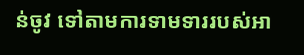ន់ចូវ ទៅតាមការទាមទាររបស់អា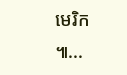មេរិក ៕...